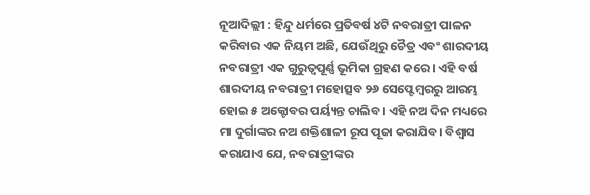ନୂଆଦିଲ୍ଲୀ : ହିନ୍ଦୁ ଧର୍ମରେ ପ୍ରତିବର୍ଷ ୪ଟି ନବରାତ୍ରୀ ପାଳନ କରିବାର ଏକ ନିୟମ ଅଛି, ଯେଉଁଥିରୁ ଚୈତ୍ର ଏବଂ ଶାରଦୀୟ ନବରାତ୍ରୀ ଏକ ଗୁରୁତ୍ୱପୂର୍ଣ୍ଣ ଭୂମିକା ଗ୍ରହଣ କରେ। ଏହି ବର୍ଷ ଶାରଦୀୟ ନବରାତ୍ରୀ ମହୋତ୍ସବ ୨୬ ସେପ୍ଟେମ୍ବରରୁ ଆରମ୍ଭ ହୋଇ ୫ ଅକ୍ଟୋବର ପର୍ୟ୍ୟନ୍ତ ଚାଲିବ । ଏହି ନଅ ଦିନ ମଧ୍ୟରେ ମା ଦୁର୍ଗାଙ୍କର ନଅ ଶକ୍ତିଶାଳୀ ରୂପ ପୂଜା କରାଯିବ। ବିଶ୍ୱାସ କରାଯାଏ ଯେ, ନବରାତ୍ରୀଙ୍କର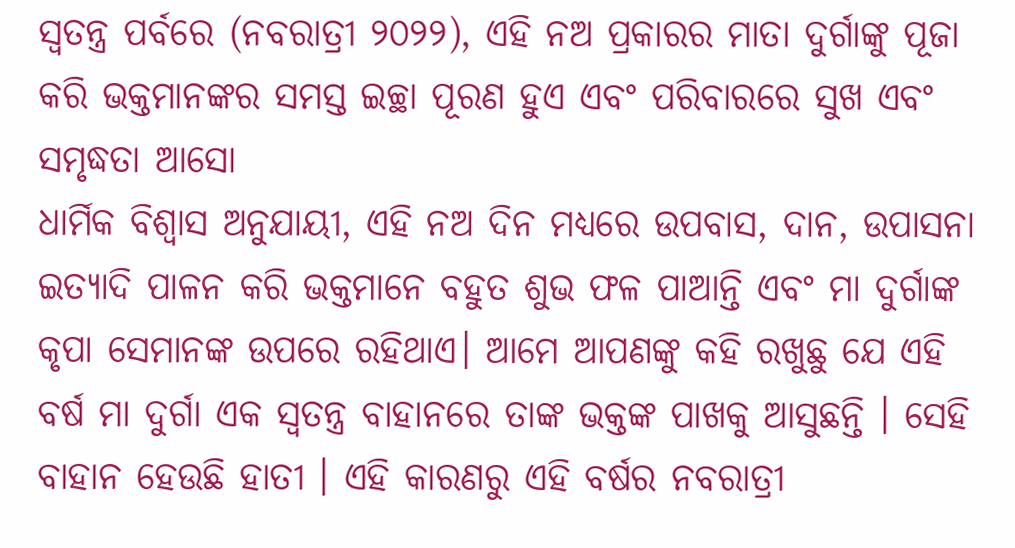ସ୍ୱତନ୍ତ୍ର ପର୍ବରେ (ନବରାତ୍ରୀ ୨୦୨୨), ଏହି ନଅ ପ୍ରକାରର ମାତା ଦୁର୍ଗାଙ୍କୁ ପୂଜା କରି ଭକ୍ତମାନଙ୍କର ସମସ୍ତ ଇଚ୍ଛା ପୂରଣ ହୁଏ ଏବଂ ପରିବାରରେ ସୁଖ ଏବଂ ସମୃଦ୍ଧତା ଆସୋ
ଧାର୍ମିକ ବିଶ୍ୱାସ ଅନୁଯାୟୀ, ଏହି ନଅ ଦିନ ମଧ୍ୟରେ ଉପବାସ, ଦାନ, ଉପାସନା ଇତ୍ୟାଦି ପାଳନ କରି ଭକ୍ତମାନେ ବହୁତ ଶୁଭ ଫଳ ପାଆନ୍ତି ଏବଂ ମା ଦୁର୍ଗାଙ୍କ କୃପା ସେମାନଙ୍କ ଉପରେ ରହିଥାଏ। ଆମେ ଆପଣଙ୍କୁ କହି ରଖୁଛୁ ଯେ ଏହି ବର୍ଷ ମା ଦୁର୍ଗା ଏକ ସ୍ୱତନ୍ତ୍ର ବାହାନରେ ତାଙ୍କ ଭକ୍ତଙ୍କ ପାଖକୁ ଆସୁଛନ୍ତି । ସେହି ବାହାନ ହେଉଛି ହାତୀ । ଏହି କାରଣରୁ ଏହି ବର୍ଷର ନବରାତ୍ରୀ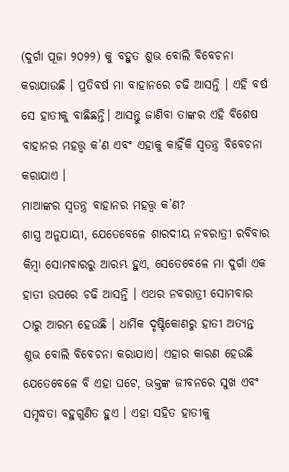(ଦୁର୍ଗା ପୂଜା ୨୦୨୨) କୁ ବହୁତ ଶୁଭ ବୋଲି ବିବେଚନା କରାଯାଉଛି । ପ୍ରତିବର୍ଷ ମା ବାହାନରେ ଚଢି ଆସନ୍ତି । ଏହି ବର୍ଷ ସେ ହାତୀକୁ ବାଛିଛନ୍ତି। ଆସନ୍ତୁ ଜାଣିବା ତାଙ୍କର ଏହି ବିଶେଷ ବାହାନର ମହତ୍ତ୍ୱ କ’ଣ ଏବଂ ଏହାକୁ କାହିଁକି ସ୍ୱତନ୍ତ୍ର ବିବେଚନା କରାଯାଏ ।
ମାଆଙ୍କର ସ୍ୱତନ୍ତ୍ର ବାହାନର ମହତ୍ତ୍ୱ କ’ଣ?
ଶାସ୍ତ୍ର ଅନୁଯାୟୀ, ଯେତେବେଳେ ଶାରଦୀୟ ନବରାତ୍ରୀ ରବିବାର କିମ୍ବା ସୋମବାରରୁ ଆରମ୍ଭ ହୁଏ, ସେତେବେଳେ ମା ଦୁର୍ଗା ଏକ ହାତୀ ଉପରେ ଚଢି ଆସନ୍ତି । ଏଥର ନବରାତ୍ରୀ ସୋମବାର ଠାରୁ ଆରମ୍ଭ ହେଉଛି । ଧାର୍ମିକ ଦୃଷ୍ଟିକୋଣରୁ ହାତୀ ଅତ୍ୟନ୍ତ ଶୁଭ ବୋଲି ବିବେଚନା କରାଯାଏ। ଏହାର କାରଣ ହେଉଛି ଯେତେବେଳେ ବି ଏହା ଘଟେ, ଭକ୍ତଙ୍କ ଜୀବନରେ ସୁଖ ଏବଂ ସମୃଦ୍ଧତା ବହୁଗୁଣିତ ହୁଏ । ଏହା ସହିତ ହାତୀକୁ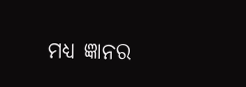ମଧ୍ୟ ଜ୍ଞାନର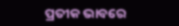ପ୍ରତୀକ ଭାବରେ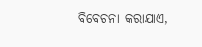ବିବେଚନା କରାଯାଏ,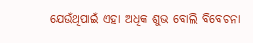ଯେଉଁଥିପାଇଁ ଏହା ଅଧିକ ଶୁଭ ବୋଲି ବିବେଚନା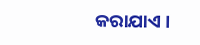କରାଯାଏ ।